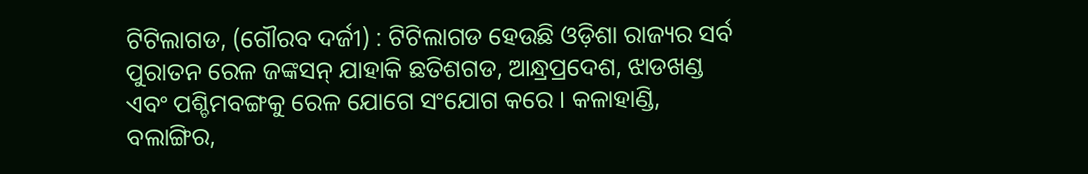ଟିଟିଲାଗଡ, (ଗୌରବ ଦର୍ଜୀ) : ଟିଟିଲାଗଡ ହେଉଛି ଓଡ଼ିଶା ରାଜ୍ୟର ସର୍ବ ପୁରାତନ ରେଳ ଜଙ୍କସନ୍ ଯାହାକି ଛତିଶଗଡ, ଆନ୍ଧ୍ରପ୍ରଦେଶ, ଝାଡଖଣ୍ଡ ଏବଂ ପଶ୍ଚିମବଙ୍ଗକୁ ରେଳ ଯୋଗେ ସଂଯୋଗ କରେ । କଳାହାଣ୍ଡି, ବଲାଙ୍ଗିର,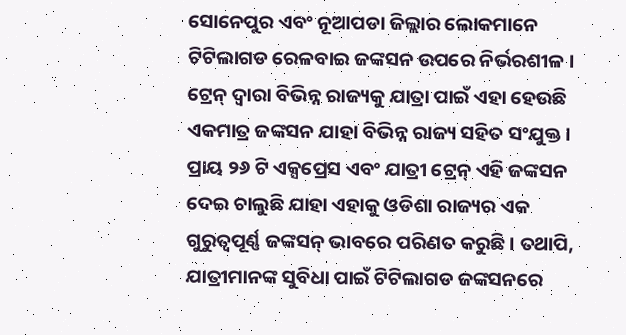ସୋନେପୁର ଏବଂ ନୂଆପଡା ଜିଲ୍ଲାର ଲୋକମାନେ ଟିଟିଲାଗଡ ରେଳବାଇ ଜଙ୍କସନ ଉପରେ ନିର୍ଭରଶୀଳ । ଟ୍ରେନ୍ ଦ୍ଵାରା ବିଭିନ୍ନ ରାଜ୍ୟକୁ ଯାତ୍ରା ପାଇଁ ଏହା ହେଉଛି ଏକମାତ୍ର ଜଙ୍କସନ ଯାହା ବିଭିନ୍ନ ରାଜ୍ୟ ସହିତ ସଂଯୁକ୍ତ । ପ୍ରାୟ ୨୬ ଟି ଏକ୍ସପ୍ରେସ ଏବଂ ଯାତ୍ରୀ ଟ୍ରେନ୍ ଏହି ଜଙ୍କସନ ଦେଇ ଚାଲୁଛି ଯାହା ଏହାକୁ ଓଡିଶା ରାଜ୍ୟର ଏକ ଗୁରୁତ୍ୱପୂର୍ଣ୍ଣ ଜଙ୍କସନ୍ ଭାବରେ ପରିଣତ କରୁଛି । ତଥାପି, ଯାତ୍ରୀମାନଙ୍କ ସୁବିଧା ପାଇଁ ଟିଟିଲାଗଡ ଜଙ୍କସନରେ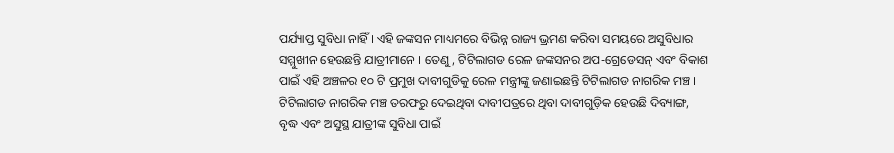ପର୍ଯ୍ୟାପ୍ତ ସୁବିଧା ନାହିଁ । ଏହି ଜଙ୍କସନ ମାଧ୍ୟମରେ ବିଭିନ୍ନ ରାଜ୍ୟ ଭ୍ରମଣ କରିବା ସମୟରେ ଅସୁବିଧାର ସମ୍ମୁଖୀନ ହେଉଛନ୍ତି ଯାତ୍ରୀମାନେ । ତେଣୁ, ଟିଟିଲାଗଡ ରେଳ ଜଙ୍କସନର ଅପ-ଗ୍ରେଡେସନ୍ ଏବଂ ବିକାଶ ପାଇଁ ଏହି ଅଞ୍ଚଳର ୧୦ ଟି ପ୍ରମୁଖ ଦାବୀଗୁଡିକୁ ରେଳ ମନ୍ତ୍ରୀଙ୍କୁ ଜଣାଇଛନ୍ତି ଟିଟିଲାଗଡ ନାଗରିକ ମଞ୍ଚ । ଟିଟିଲାଗଡ ନାଗରିକ ମଞ୍ଚ ତରଫରୁ ଦେଇଥିବା ଦାବୀପତ୍ରରେ ଥିବା ଦାବୀଗୁଡ଼ିକ ହେଉଛି ଦିବ୍ୟାଙ୍ଗ, ବୃଦ୍ଧ ଏବଂ ଅସୁସ୍ଥ ଯାତ୍ରୀଙ୍କ ସୁବିଧା ପାଇଁ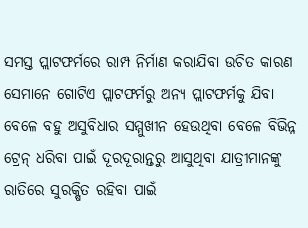ସମସ୍ତ ପ୍ଲାଟଫର୍ମରେ ରାମ୍ପ ନିର୍ମାଣ କରାଯିବା ଉଚିତ କାରଣ ସେମାନେ ଗୋଟିଏ ପ୍ଲାଟଫର୍ମରୁ ଅନ୍ୟ ପ୍ଲାଟଫର୍ମକୁ ଯିବା ବେଳେ ବହୁ ଅସୁବିଧାର ସମ୍ମୁଖୀନ ହେଉଥିବା ବେଳେ ବିଭିନ୍ନ ଟ୍ରେନ୍ ଧରିବା ପାଇଁ ଦୂରଦୂରାନ୍ତରୁ ଆସୁଥିବା ଯାତ୍ରୀମାନଙ୍କୁ ରାତିରେ ସୁରକ୍ଷିତ ରହିବା ପାଇଁ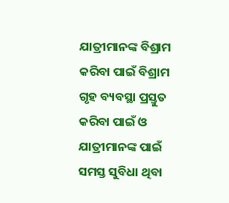ଯାତ୍ରୀମାନଙ୍କ ବିଶ୍ରାମ କରିବା ପାଇଁ ବିଶ୍ରାମ ଗୃହ ବ୍ୟବସ୍ଥା ପ୍ରସ୍ତୁତ କରିବା ପାଇଁ ଓ ଯାତ୍ରୀମାନଙ୍କ ପାଇଁ ସମସ୍ତ ସୁବିଧା ଥିବା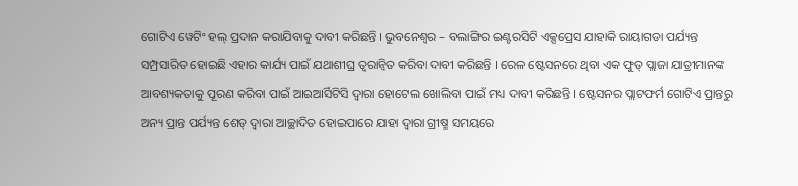ଗୋଟିଏ ୱେଟିଂ ହଲ୍ ପ୍ରଦାନ କରାଯିବାକୁ ଦାବୀ କରିଛନ୍ତି । ଭୁବନେଶ୍ୱର – ବଲାଙ୍ଗିର ଇଣ୍ଟରସିଟି ଏକ୍ସପ୍ରେସ ଯାହାକି ରାୟାଗଡା ପର୍ଯ୍ୟନ୍ତ ସମ୍ପ୍ରସାରିତ ହୋଇଛି ଏହାର କାର୍ଯ୍ୟ ପାଇଁ ଯଥାଶୀଘ୍ର ତ୍ୱରାନ୍ୱିତ କରିବା ଦାବୀ କରିଛନ୍ତି । ରେଳ ଷ୍ଟେସନରେ ଥିବା ଏକ ଫୁଡ୍ ପ୍ଲାଜା ଯାତ୍ରୀମାନଙ୍କ ଆବଶ୍ୟକତାକୁ ପୂରଣ କରିବା ପାଇଁ ଆଇଆର୍ସିଟିସି ଦ୍ୱାରା ହୋଟେଲ ଖୋଲିବା ପାଇଁ ମଧ୍ୟ ଦାବୀ କରିଛନ୍ତି । ଷ୍ଟେସନର ପ୍ଲାଟଫର୍ମ ଗୋଟିଏ ପ୍ରାନ୍ତରୁ ଅନ୍ୟ ପ୍ରାନ୍ତ ପର୍ଯ୍ୟନ୍ତ ଶେଡ୍ ଦ୍ୱାରା ଆଚ୍ଛାଦିତ ହୋଇପାରେ ଯାହା ଦ୍ଵାରା ଗ୍ରୀଷ୍ମ ସମୟରେ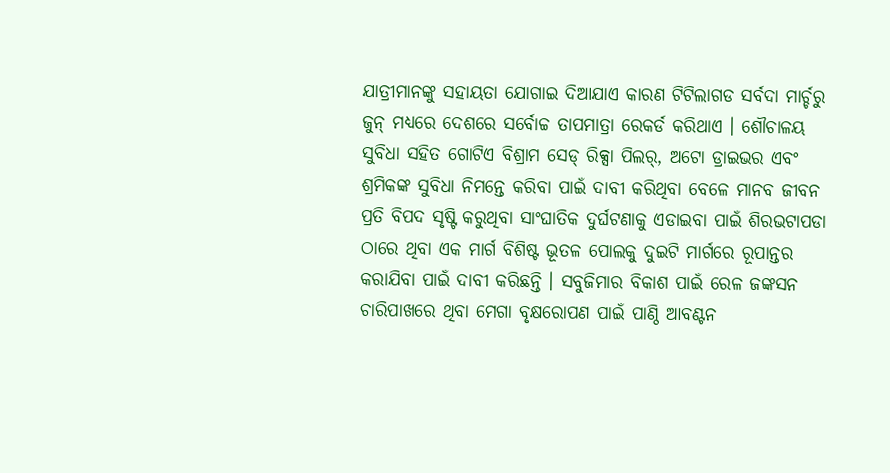ଯାତ୍ରୀମାନଙ୍କୁ ସହାୟତା ଯୋଗାଇ ଦିଆଯାଏ କାରଣ ଟିଟିଲାଗଡ ସର୍ବଦା ମାର୍ଚ୍ଚରୁ ଜୁନ୍ ମଧ୍ୟରେ ଦେଶରେ ସର୍ବୋଚ୍ଚ ତାପମାତ୍ରା ରେକର୍ଡ କରିଥାଏ । ଶୌଚାଳୟ ସୁବିଧା ସହିତ ଗୋଟିଏ ବିଶ୍ରାମ ସେଡ୍ ରିକ୍ସା ପିଲର୍, ଅଟୋ ଡ୍ରାଇଭର ଏବଂ ଶ୍ରମିକଙ୍କ ସୁବିଧା ନିମନ୍ତେ କରିବା ପାଇଁ ଦାବୀ କରିଥିବା ବେଳେ ମାନବ ଜୀବନ ପ୍ରତି ବିପଦ ସୃଷ୍ଟି କରୁଥିବା ସାଂଘାତିକ ଦୁର୍ଘଟଣାକୁ ଏଡାଇବା ପାଇଁ ଶିରଭଟାପଡା ଠାରେ ଥିବା ଏକ ମାର୍ଗ ବିଶିଷ୍ଟ ଭୂତଳ ପୋଲକୁ ଦୁଇଟି ମାର୍ଗରେ ରୂପାନ୍ତର କରାଯିବା ପାଇଁ ଦାବୀ କରିଛନ୍ତି । ସବୁଜିମାର ବିକାଶ ପାଇଁ ରେଳ ଜଙ୍କସନ ଚାରିପାଖରେ ଥିବା ମେଗା ବୃକ୍ଷରୋପଣ ପାଇଁ ପାଣ୍ଠି ଆବଣ୍ଟନ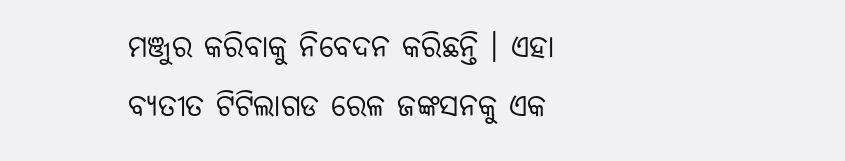ମଞ୍ଜୁର କରିବାକୁ ନିବେଦନ କରିଛନ୍ତି । ଏହା ବ୍ୟତୀତ ଟିଟିଲାଗଡ ରେଳ ଜଙ୍କସନକୁ ଏକ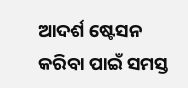ଆଦର୍ଶ ଷ୍ଟେସନ କରିବା ପାଇଁ ସମସ୍ତ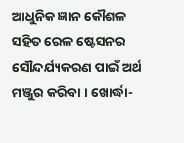ଆଧୁନିକ ଜ୍ଞାନ କୌଶଳ ସହିତ ରେଳ ଷ୍ଟେସନର ସୌନ୍ଦର୍ଯ୍ୟକରଣ ପାଇଁ ଅର୍ଥ ମଞ୍ଜୁର କରିବା । ଖୋର୍ଦ୍ଧା-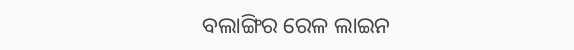ବଲାଙ୍ଗିର ରେଳ ଲାଇନ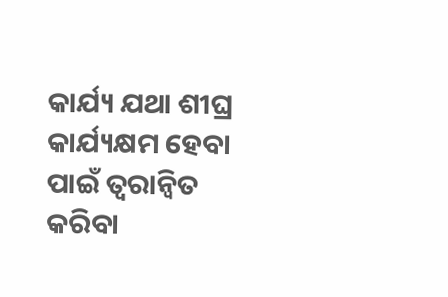କାର୍ଯ୍ୟ ଯଥା ଶୀଘ୍ର କାର୍ଯ୍ୟକ୍ଷମ ହେବା ପାଇଁ ତ୍ୱରାନ୍ୱିତ କରିବା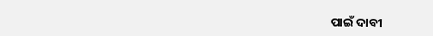ପାଇଁ ଦାବୀ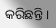କରିଛନ୍ତି ।